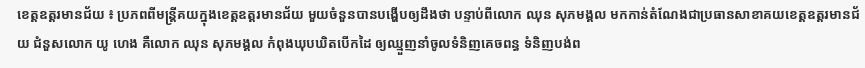ខេត្តឧត្ដរមានជ័យ ៖ ប្រភពពីមន្ត្រីគយក្នុងខេត្តឧត្ដរមានជ័យ មួយចំនួនបានបង្ហើបឲ្យដឹងថា បន្ទាប់ពីលោក ឈុន សុភមង្គល មកកាន់តំណែងជាប្រធានសាខាគយខេត្តឧត្ដរមានជ័យ ជំនួសលោក យូ ហេង គឺលោក ឈុន សុភមង្គល កំពុងឃុបឃិតបើកដៃ ឲ្យឈ្មួញនាំចូលទំនិញគេចពន្ធ ទំនិញបង់ព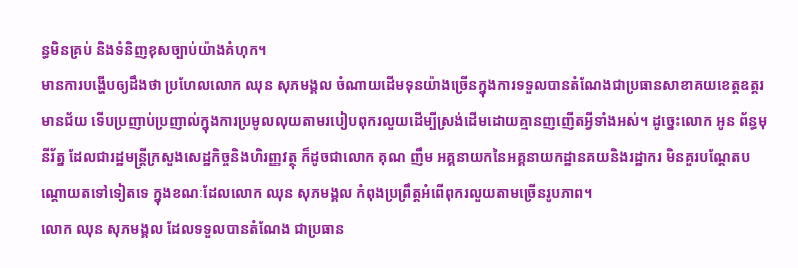ន្ធមិនគ្រប់ និងទំនិញខុសច្បាប់យ៉ាងគំហុក។
មានការបង្ហើបឲ្យដឹងថា ប្រហែលលោក ឈុន សុភមង្គល ចំណាយដើមទុនយ៉ាងច្រើនក្នុងការទទួលបានតំណែងជាប្រធានសាខាគយខេត្តឧត្ដរមានជ័យ ទើបប្រញាប់ប្រញាល់ក្នុងការប្រមូលលុយតាមរបៀបពុករលួយដើម្បីស្រង់ដើមដោយគ្មានញញើតអ្វីទាំងអស់។ ដូច្នេះលោក អូន ព័ន្ធមុនីរ័ត្ន ដែលជារដ្ឋមន្ត្រីក្រសួងសេដ្ឋកិច្ចនិងហិរញ្ញវត្ថុ ក៏ដូចជាលោក គុណ ញឹម អគ្គនាយកនៃអគ្គនាយកដ្ឋានគយនិងរដ្ឋាករ មិនគួរបណ្ដែតបណ្ដោយតទៅទៀតទេ ក្នុងខណៈដែលលោក ឈុន សុភមង្គល កំពុងប្រព្រឹត្តអំពើពុករលួយតាមច្រើនរូបភាព។
លោក ឈុន សុភមង្គល ដែលទទួលបានតំណែង ជាប្រធាន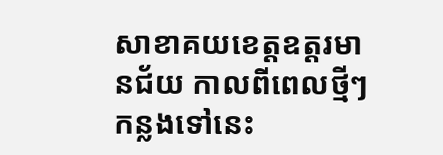សាខាគយខេត្តឧត្ដរមានជ័យ កាលពីពេលថ្មីៗកន្លងទៅនេះ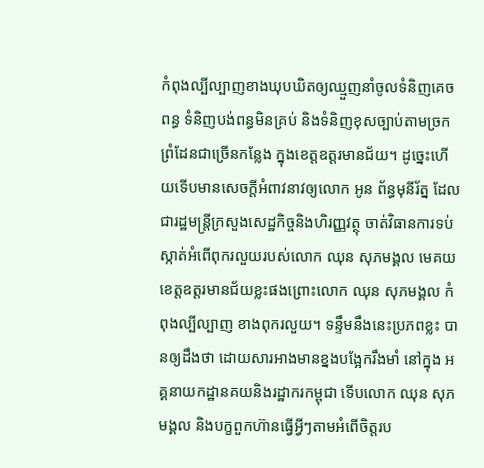កំពុងល្បីល្បាញខាងឃុបឃិតឲ្យឈ្មួញនាំចូលទំនិញគេចពន្ធ ទំនិញបង់ពន្ធមិនគ្រប់ និងទំនិញខុសច្បាប់តាមច្រកព្រំដែនជាច្រើនកន្លែង ក្នុងខេត្តឧត្ដរមានជ័យ។ ដូច្នេះហើយទើបមានសេចក្ដីអំពាវនាវឲ្យលោក អូន ព័ន្ធមុនីរ័ត្ន ដែលជារដ្ឋមន្ត្រីក្រសួងសេដ្ឋកិច្ចនិងហិរញ្ញវត្ថុ ចាត់វិធានការទប់ស្កាត់អំពើពុករលួយរបស់លោក ឈុន សុភមង្គល មេគយខេត្តឧត្ដរមានជ័យខ្លះផងព្រោះលោក ឈុន សុភមង្គល កំពុងល្បីល្បាញ ខាងពុករលួយ។ ទន្ទឹមនឹងនេះប្រភពខ្លះ បានឲ្យដឹងថា ដោយសារអាងមានខ្នងបង្អែករឹងមាំ នៅក្នុង អគ្គនាយកដ្ឋានគយនិងរដ្ឋាករកម្ពុជា ទើបលោក ឈុន សុភមង្គល និងបក្ខពួកហ៊ានធ្វើអ្វីៗតាមអំពើចិត្តរប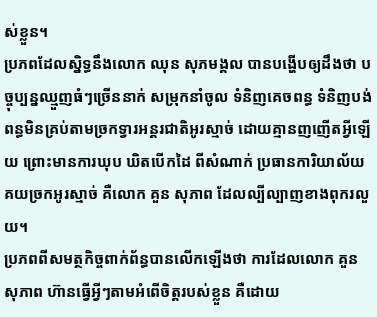ស់ខ្លួន។
ប្រភពដែលស្និទ្ធនឹងលោក ឈុន សុភមង្គល បានបង្ហើបឲ្យដឹងថា បច្ចុប្បន្នឈ្មួញធំៗច្រើននាក់ សម្រុកនាំចូល ទំនិញគេចពន្ធ ទំនិញបង់ពន្ធមិនគ្រប់តាមច្រកទ្វារអន្តរជាតិអូរស្មាច់ ដោយគ្មានញញើតអ្វីឡើយ ព្រោះមានការឃុប ឃិតបើកដៃ ពីសំណាក់ ប្រធានការិយាល័យគយច្រកអូរស្មាច់ គឺលោក គួន សុភាព ដែលល្បីល្បាញខាងពុករលួយ។
ប្រភពពីសមត្ថកិច្ចពាក់ព័ន្ធបានលើកឡើងថា ការដែលលោក គួន សុភាព ហ៊ានធ្វើអ្វីៗតាមអំពើចិត្តរបស់ខ្លួន គឺដោយ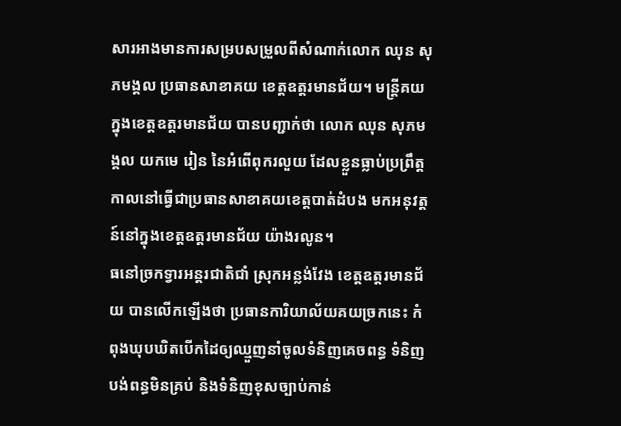សារអាងមានការសម្របសម្រួលពីសំណាក់លោក ឈុន សុភមង្គល ប្រធានសាខាគយ ខេត្តឧត្ដរមានជ័យ។ មន្ត្រីគយក្នុងខេត្តឧត្ដរមានជ័យ បានបញ្ជាក់ថា លោក ឈុន សុភមង្គល យកមេ រៀន នៃអំពើពុករលួយ ដែលខ្លួនធ្លាប់ប្រព្រឹត្តកាលនៅធ្វើជាប្រធានសាខាគយខេត្តបាត់ដំបង មកអនុវត្តន៍នៅក្នុងខេត្តឧត្ដរមានជ័យ យ៉ាងរលូន។
ធនៅច្រកទ្វារអន្តរជាតិជាំ ស្រុកអន្លង់វែង ខេត្តឧត្ដរមានជ័យ បានលើកឡើងថា ប្រធានការិយាល័យគយច្រកនេះ កំពុងឃុបឃិតបើកដៃឲ្យឈ្មួញនាំចូលទំនិញគេចពន្ធ ទំនិញបង់ពន្ធមិនគ្រប់ និងទំនិញខុសច្បាប់កាន់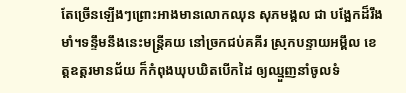តែច្រើនឡើងៗព្រោះអាងមានលោកឈុន សុភមង្គល ជា បង្អែកដ៏រឹងមាំ។ទន្ទឹមនឹងនេះមន្ត្រីគយ នៅច្រកជប់គគីរ ស្រុកបន្ទាយអម្ពឹល ខេត្តឧត្ដរមានជ័យ ក៏កំពុងឃុបឃិតបើកដៃ ឲ្យឈ្មួញនាំចូលទំ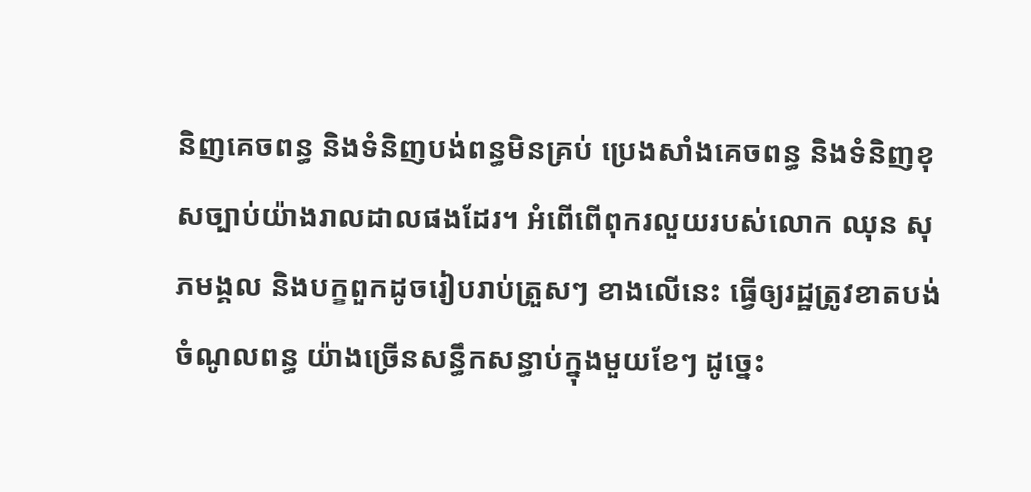និញគេចពន្ធ និងទំនិញបង់ពន្ធមិនគ្រប់ ប្រេងសាំងគេចពន្ធ និងទំនិញខុសច្បាប់យ៉ាងរាលដាលផងដែរ។ អំពើពើពុករលួយរបស់លោក ឈុន សុភមង្គល និងបក្ខពួកដូចរៀបរាប់ត្រួសៗ ខាងលើនេះ ធ្វើឲ្យរដ្ឋត្រូវខាតបង់ចំណូលពន្ធ យ៉ាងច្រើនសន្ធឹកសន្ធាប់ក្នុងមួយខែៗ ដូច្នេះ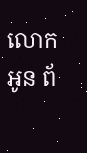លោក អូន ព័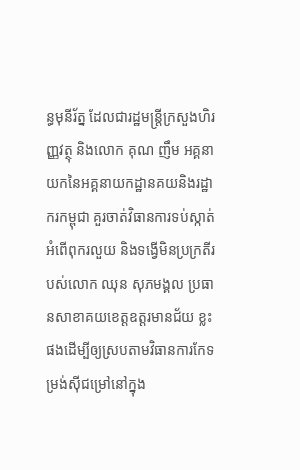ន្ធមុនីរ័ត្ន ដែលជារដ្ឋមន្ត្រីក្រសួងហិរញ្ញវត្ថុ និងលោក គុណ ញឹម អគ្គនាយកនៃអគ្គនាយកដ្ឋានគយនិងរដ្ឋាករកម្ពុជា គួរចាត់វិធានការទប់ស្កាត់អំពើពុករលួយ និងទង្វើមិនប្រក្រតីរបស់លោក ឈុន សុភមង្គល ប្រធានសាខាគយខេត្តឧត្ដរមានជ័យ ខ្លះផងដើម្បីឲ្យស្របតាមវិធានការកែទម្រង់ស៊ីជម្រៅនៅក្នុង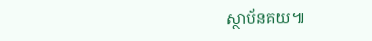ស្ថាប័នគយ៕